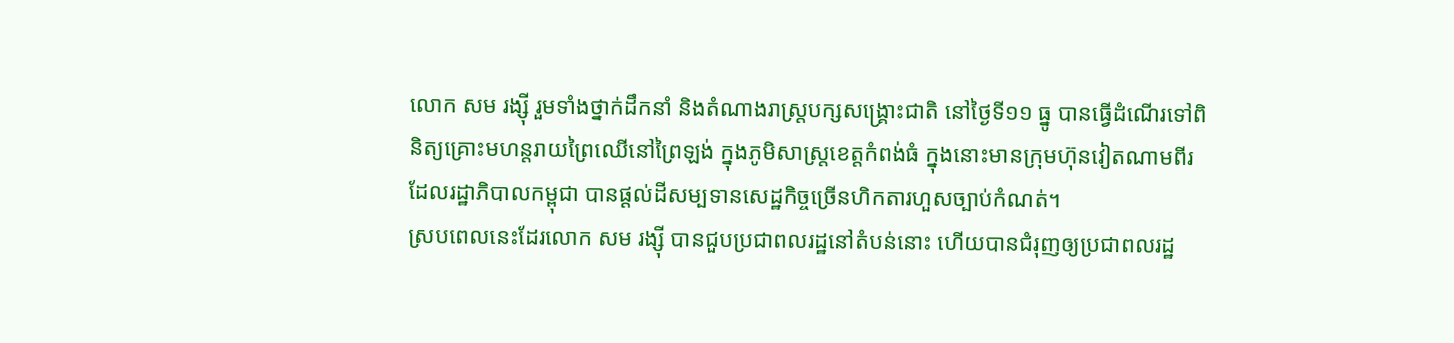លោក សម រង្ស៊ី រួមទាំងថ្នាក់ដឹកនាំ និងតំណាងរាស្ត្របក្សសង្គ្រោះជាតិ នៅថ្ងៃទី១១ ធ្នូ បានធ្វើដំណើរទៅពិនិត្យគ្រោះមហន្តរាយព្រៃឈើនៅព្រៃឡង់ ក្នុងភូមិសាស្ត្រខេត្តកំពង់ធំ ក្នុងនោះមានក្រុមហ៊ុនវៀតណាមពីរ ដែលរដ្ឋាភិបាលកម្ពុជា បានផ្ដល់ដីសម្បទានសេដ្ឋកិច្ចច្រើនហិកតារហួសច្បាប់កំណត់។
ស្របពេលនេះដែរលោក សម រង្ស៊ី បានជួបប្រជាពលរដ្ឋនៅតំបន់នោះ ហើយបានជំរុញឲ្យប្រជាពលរដ្ឋ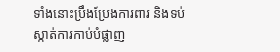ទាំងនោះប្រឹងប្រែងការពារ និងទប់ស្កាត់ការកាប់បំផ្លាញ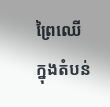ព្រៃឈើក្នុងតំបន់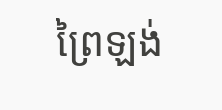ព្រៃឡង់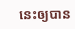នេះឲ្យបាន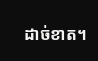ដាច់ខាត។